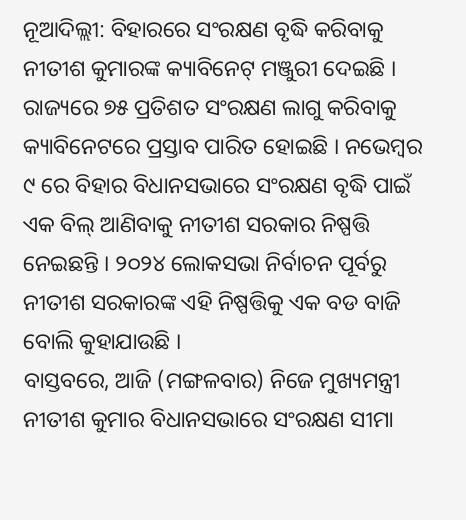ନୂଆଦିଲ୍ଲୀ: ବିହାରରେ ସଂରକ୍ଷଣ ବୃଦ୍ଧି କରିବାକୁ ନୀତୀଶ କୁମାରଙ୍କ କ୍ୟାବିନେଟ୍ ମଞ୍ଜୁରୀ ଦେଇଛି । ରାଜ୍ୟରେ ୭୫ ପ୍ରତିଶତ ସଂରକ୍ଷଣ ଲାଗୁ କରିବାକୁ କ୍ୟାବିନେଟରେ ପ୍ରସ୍ତାବ ପାରିତ ହୋଇଛି । ନଭେମ୍ବର ୯ ରେ ବିହାର ବିଧାନସଭାରେ ସଂରକ୍ଷଣ ବୃଦ୍ଧି ପାଇଁ ଏକ ବିଲ୍ ଆଣିବାକୁ ନୀତୀଶ ସରକାର ନିଷ୍ପତ୍ତି ନେଇଛନ୍ତି । ୨୦୨୪ ଲୋକସଭା ନିର୍ବାଚନ ପୂର୍ବରୁ ନୀତୀଶ ସରକାରଙ୍କ ଏହି ନିଷ୍ପତ୍ତିକୁ ଏକ ବଡ ବାଜି ବୋଲି କୁହାଯାଉଛି ।
ବାସ୍ତବରେ, ଆଜି (ମଙ୍ଗଳବାର) ନିଜେ ମୁଖ୍ୟମନ୍ତ୍ରୀ ନୀତୀଶ କୁମାର ବିଧାନସଭାରେ ସଂରକ୍ଷଣ ସୀମା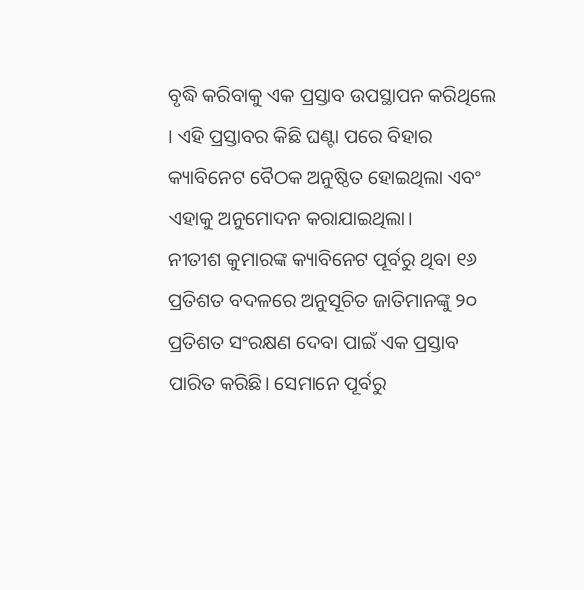ବୃଦ୍ଧି କରିବାକୁ ଏକ ପ୍ରସ୍ତାବ ଉପସ୍ଥାପନ କରିଥିଲେ । ଏହି ପ୍ରସ୍ତାବର କିଛି ଘଣ୍ଟା ପରେ ବିହାର କ୍ୟାବିନେଟ ବୈଠକ ଅନୁଷ୍ଠିତ ହୋଇଥିଲା ଏବଂ ଏହାକୁ ଅନୁମୋଦନ କରାଯାଇଥିଲା।
ନୀତୀଶ କୁମାରଙ୍କ କ୍ୟାବିନେଟ ପୂର୍ବରୁ ଥିବା ୧୬ ପ୍ରତିଶତ ବଦଳରେ ଅନୁସୂଚିତ ଜାତିମାନଙ୍କୁ ୨୦ ପ୍ରତିଶତ ସଂରକ୍ଷଣ ଦେବା ପାଇଁ ଏକ ପ୍ରସ୍ତାବ ପାରିତ କରିଛି। ସେମାନେ ପୂର୍ବରୁ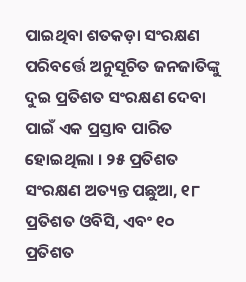ପାଇଥିବା ଶତକଡ଼ା ସଂରକ୍ଷଣ ପରିବର୍ତ୍ତେ ଅନୁସୂଚିତ ଜନଜାତିଙ୍କୁ ଦୁଇ ପ୍ରତିଶତ ସଂରକ୍ଷଣ ଦେବା ପାଇଁ ଏକ ପ୍ରସ୍ତାବ ପାରିତ ହୋଇଥିଲା । ୨୫ ପ୍ରତିଶତ ସଂରକ୍ଷଣ ଅତ୍ୟନ୍ତ ପଛୁଆ, ୧୮ ପ୍ରତିଶତ ଓବିସି, ଏବଂ ୧୦ ପ୍ରତିଶତ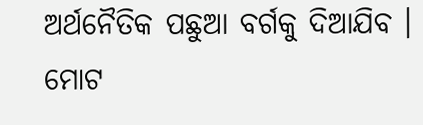ଅର୍ଥନୈତିକ ପଛୁଆ ବର୍ଗକୁ ଦିଆଯିବ । ମୋଟ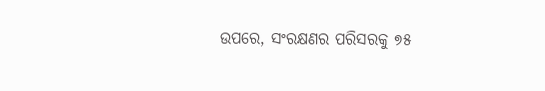ଉପରେ, ସଂରକ୍ଷଣର ପରିସରକୁ ୭୫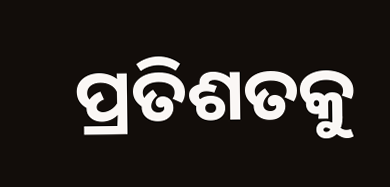ପ୍ରତିଶତକୁ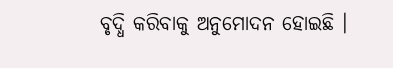ବୃଦ୍ଧି କରିବାକୁ ଅନୁମୋଦନ ହୋଇଛି ।